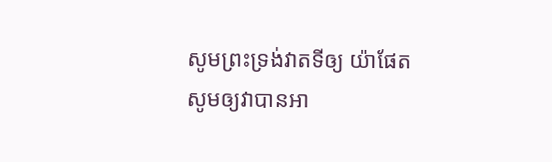សូមព្រះទ្រង់វាតទីឲ្យ យ៉ាផែត សូមឲ្យវាបានអា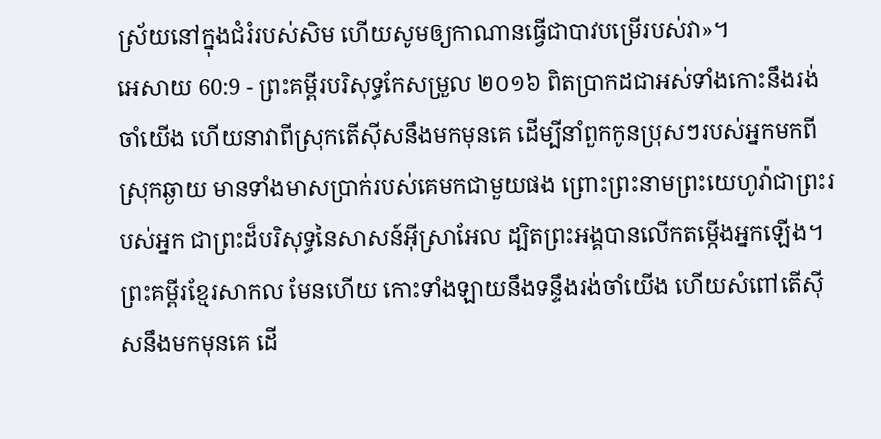ស្រ័យនៅក្នុងជំរំរបស់សិម ហើយសូមឲ្យកាណានធ្វើជាបាវបម្រើរបស់វា»។
អេសាយ 60:9 - ព្រះគម្ពីរបរិសុទ្ធកែសម្រួល ២០១៦ ពិតប្រាកដជាអស់ទាំងកោះនឹងរង់ចាំយើង ហើយនាវាពីស្រុកតើស៊ីសនឹងមកមុនគេ ដើម្បីនាំពួកកូនប្រុសៗរបស់អ្នកមកពីស្រុកឆ្ងាយ មានទាំងមាសប្រាក់របស់គេមកជាមួយផង ព្រោះព្រះនាមព្រះយេហូវ៉ាជាព្រះរបស់អ្នក ជាព្រះដ៏បរិសុទ្ធនៃសាសន៍អ៊ីស្រាអែល ដ្បិតព្រះអង្គបានលើកតម្កើងអ្នកឡើង។ ព្រះគម្ពីរខ្មែរសាកល មែនហើយ កោះទាំងឡាយនឹងទន្ទឹងរង់ចាំយើង ហើយសំពៅតើស៊ីសនឹងមកមុនគេ ដើ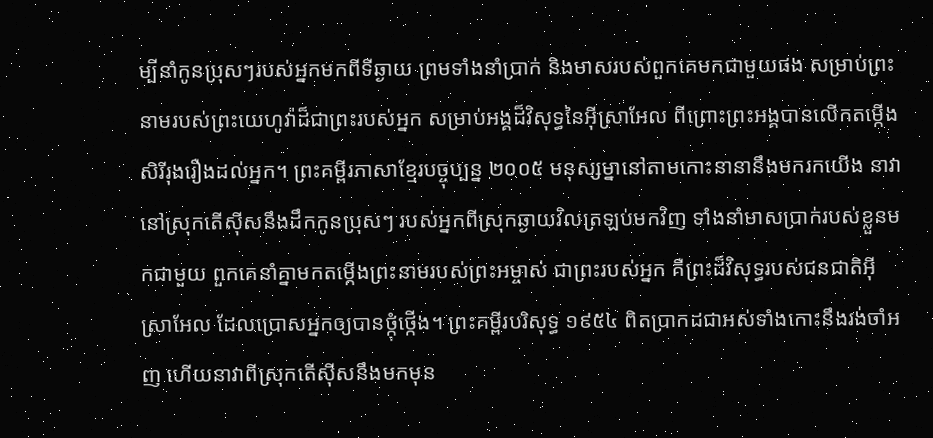ម្បីនាំកូនប្រុសៗរបស់អ្នកមកពីទីឆ្ងាយ ព្រមទាំងនាំប្រាក់ និងមាសរបស់ពួកគេមកជាមួយផង សម្រាប់ព្រះនាមរបស់ព្រះយេហូវ៉ាដ៏ជាព្រះរបស់អ្នក សម្រាប់អង្គដ៏វិសុទ្ធនៃអ៊ីស្រាអែល ពីព្រោះព្រះអង្គបានលើកតម្កើងសិរីរុងរឿងដល់អ្នក។ ព្រះគម្ពីរភាសាខ្មែរបច្ចុប្បន្ន ២០០៥ មនុស្សម្នានៅតាមកោះនានានឹងមករកយើង នាវានៅស្រុកតើស៊ីសនឹងដឹកកូនប្រុសៗ របស់អ្នកពីស្រុកឆ្ងាយវិលត្រឡប់មកវិញ ទាំងនាំមាសប្រាក់របស់ខ្លួនមកជាមួយ ពួកគេនាំគ្នាមកតម្កើងព្រះនាមរបស់ព្រះអម្ចាស់ ជាព្រះរបស់អ្នក គឺព្រះដ៏វិសុទ្ធរបស់ជនជាតិអ៊ីស្រាអែល ដែលប្រោសអ្នកឲ្យបានថ្កុំថ្កើង។ ព្រះគម្ពីរបរិសុទ្ធ ១៩៥៤ ពិតប្រាកដជាអស់ទាំងកោះនឹងរង់ចាំអញ ហើយនាវាពីស្រុកតើស៊ីសនឹងមកមុន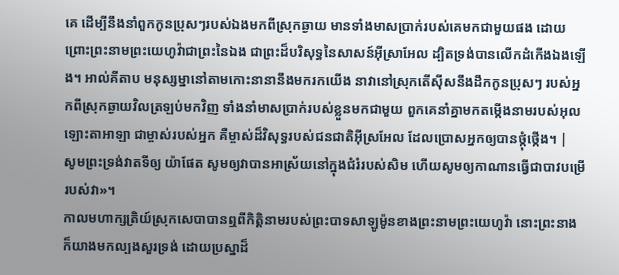គេ ដើម្បីនឹងនាំពួកកូនប្រុសៗរបស់ឯងមកពីស្រុកឆ្ងាយ មានទាំងមាសប្រាក់របស់គេមកជាមួយផង ដោយព្រោះព្រះនាមព្រះយេហូវ៉ាជាព្រះនៃឯង ជាព្រះដ៏បរិសុទ្ធនៃសាសន៍អ៊ីស្រាអែល ដ្បិតទ្រង់បានលើកដំកើងឯងឡើង។ អាល់គីតាប មនុស្សម្នានៅតាមកោះនានានឹងមករកយើង នាវានៅស្រុកតើស៊ីសនឹងដឹកកូនប្រុសៗ របស់អ្នកពីស្រុកឆ្ងាយវិលត្រឡប់មកវិញ ទាំងនាំមាសប្រាក់របស់ខ្លួនមកជាមួយ ពួកគេនាំគ្នាមកតម្កើងនាមរបស់អុលឡោះតាអាឡា ជាម្ចាស់របស់អ្នក គឺម្ចាស់ដ៏វិសុទ្ធរបស់ជនជាតិអ៊ីស្រអែល ដែលប្រោសអ្នកឲ្យបានថ្កុំថ្កើង។ |
សូមព្រះទ្រង់វាតទីឲ្យ យ៉ាផែត សូមឲ្យវាបានអាស្រ័យនៅក្នុងជំរំរបស់សិម ហើយសូមឲ្យកាណានធ្វើជាបាវបម្រើរបស់វា»។
កាលមហាក្សត្រិយ៍ស្រុកសេបាបានឮពីកិត្តិនាមរបស់ព្រះបាទសាឡូម៉ូនខាងព្រះនាមព្រះយេហូវ៉ា នោះព្រះនាងក៏យាងមកល្បងសួរទ្រង់ ដោយប្រស្នាដ៏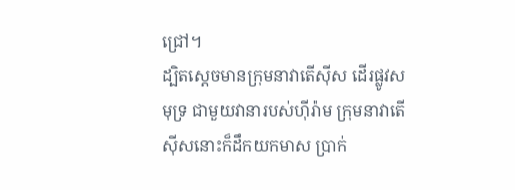ជ្រៅ។
ដ្បិតស្តេចមានក្រុមនាវាតើស៊ីស ដើរផ្លូវសមុទ្រ ជាមួយវានារបស់ហ៊ីរ៉ាម ក្រុមនាវាតើស៊ីសនោះក៏ដឹកយកមាស ប្រាក់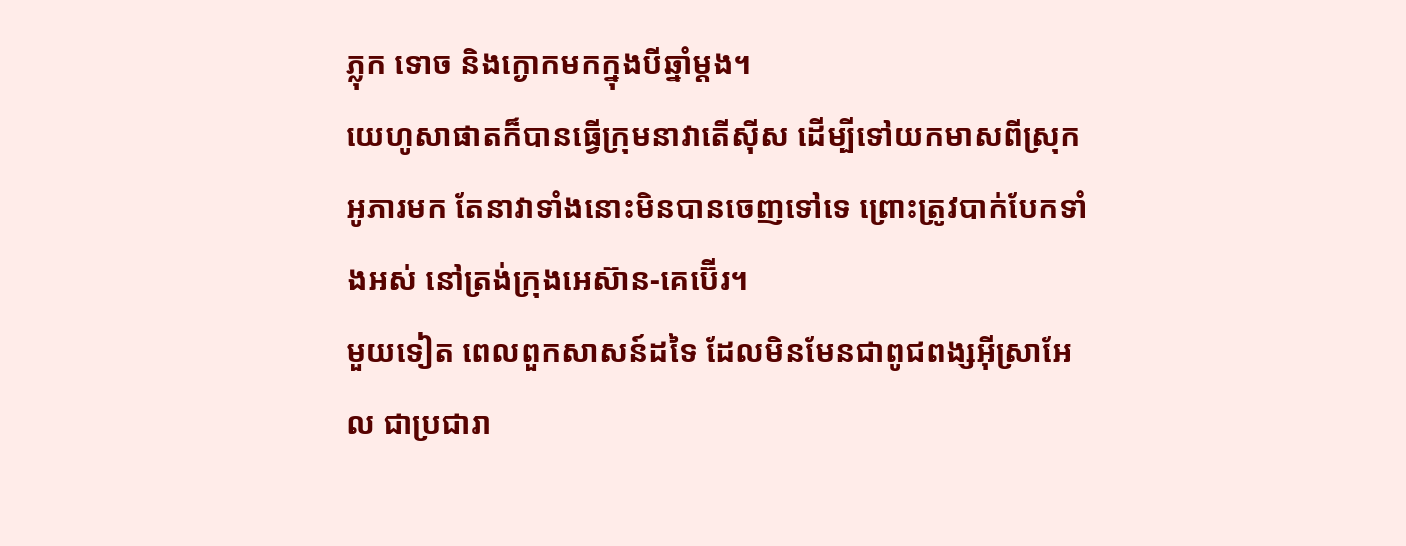ភ្លុក ទោច និងក្ងោកមកក្នុងបីឆ្នាំម្ដង។
យេហូសាផាតក៏បានធ្វើក្រុមនាវាតើស៊ីស ដើម្បីទៅយកមាសពីស្រុកអូភារមក តែនាវាទាំងនោះមិនបានចេញទៅទេ ព្រោះត្រូវបាក់បែកទាំងអស់ នៅត្រង់ក្រុងអេស៊ាន-គេប៊ើរ។
មួយទៀត ពេលពួកសាសន៍ដទៃ ដែលមិនមែនជាពូជពង្សអ៊ីស្រាអែល ជាប្រជារា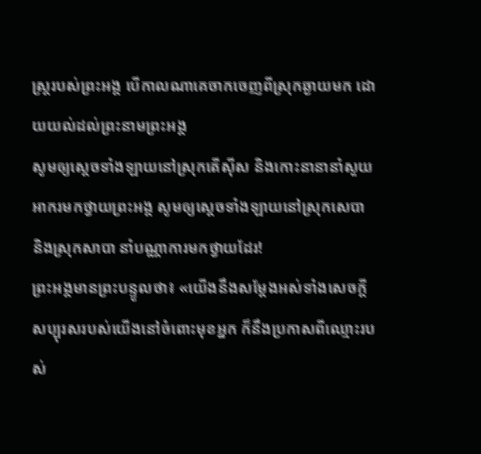ស្ត្ររបស់ព្រះអង្គ បើកាលណាគេចាកចេញពីស្រុកឆ្ងាយមក ដោយយល់ដល់ព្រះនាមព្រះអង្គ
សូមឲ្យស្ដេចទាំងឡាយនៅស្រុកតើស៊ីស និងកោះនានានាំសួយអាករមកថ្វាយព្រះអង្គ សូមឲ្យស្ដេចទាំងឡាយនៅស្រុកសេបា និងស្រុកសាបា នាំបណ្ណាការមកថ្វាយដែរ!
ព្រះអង្គមានព្រះបន្ទូលថា៖ «យើងនឹងសម្ដែងអស់ទាំងសេចក្ដីសប្បុរសរបស់យើងនៅចំពោះមុខអ្នក ក៏នឹងប្រកាសពីឈ្មោះរបស់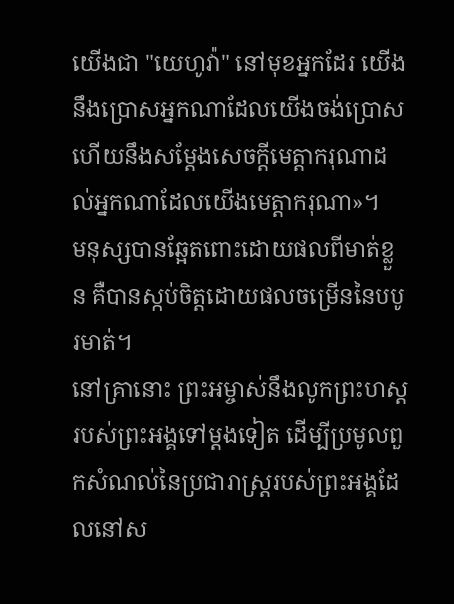យើងជា "យេហូវ៉ា" នៅមុខអ្នកដែរ យើងនឹងប្រោសអ្នកណាដែលយើងចង់ប្រោស ហើយនឹងសម្ដែងសេចក្ដីមេត្តាករុណាដល់អ្នកណាដែលយើងមេត្តាករុណា»។
មនុស្សបានឆ្អែតពោះដោយផលពីមាត់ខ្លួន គឺបានស្កប់ចិត្តដោយផលចម្រើននៃបបូរមាត់។
នៅគ្រានោះ ព្រះអម្ចាស់នឹងលូកព្រះហស្តរបស់ព្រះអង្គទៅម្តងទៀត ដើម្បីប្រមូលពួកសំណល់នៃប្រជារាស្ត្ររបស់ព្រះអង្គដែលនៅស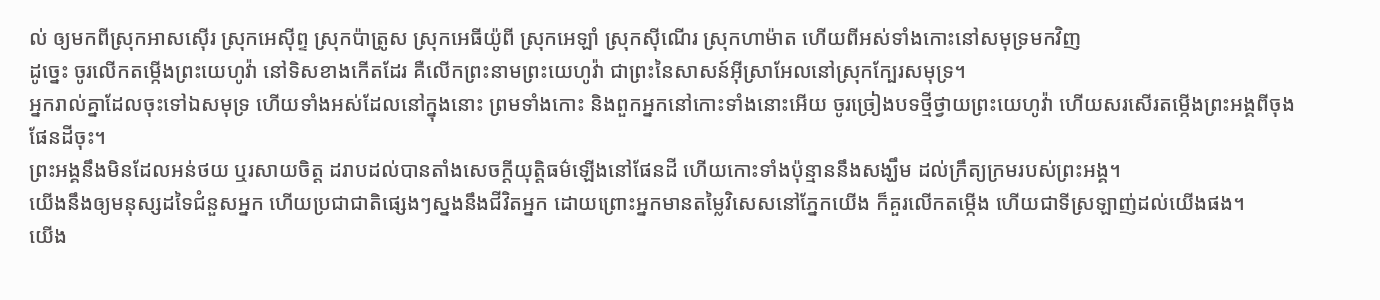ល់ ឲ្យមកពីស្រុកអាសស៊ើរ ស្រុកអេស៊ីព្ទ ស្រុកប៉ាត្រូស ស្រុកអេធីយ៉ូពី ស្រុកអេឡាំ ស្រុកស៊ីណើរ ស្រុកហាម៉ាត ហើយពីអស់ទាំងកោះនៅសមុទ្រមកវិញ
ដូច្នេះ ចូរលើកតម្កើងព្រះយេហូវ៉ា នៅទិសខាងកើតដែរ គឺលើកព្រះនាមព្រះយេហូវ៉ា ជាព្រះនៃសាសន៍អ៊ីស្រាអែលនៅស្រុកក្បែរសមុទ្រ។
អ្នករាល់គ្នាដែលចុះទៅឯសមុទ្រ ហើយទាំងអស់ដែលនៅក្នុងនោះ ព្រមទាំងកោះ និងពួកអ្នកនៅកោះទាំងនោះអើយ ចូរច្រៀងបទថ្មីថ្វាយព្រះយេហូវ៉ា ហើយសរសើរតម្កើងព្រះអង្គពីចុងផែនដីចុះ។
ព្រះអង្គនឹងមិនដែលអន់ថយ ឬរសាយចិត្ត ដរាបដល់បានតាំងសេចក្ដីយុត្តិធម៌ឡើងនៅផែនដី ហើយកោះទាំងប៉ុន្មាននឹងសង្ឃឹម ដល់ក្រឹត្យក្រមរបស់ព្រះអង្គ។
យើងនឹងឲ្យមនុស្សដទៃជំនួសអ្នក ហើយប្រជាជាតិផ្សេងៗស្នងនឹងជីវិតអ្នក ដោយព្រោះអ្នកមានតម្លៃវិសេសនៅភ្នែកយើង ក៏គួរលើកតម្កើង ហើយជាទីស្រឡាញ់ដល់យើងផង។
យើង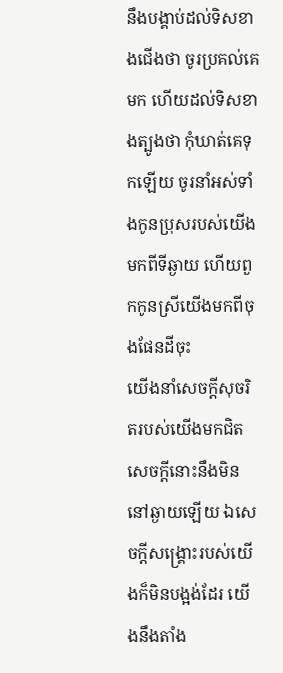នឹងបង្គាប់ដល់ទិសខាងជើងថា ចូរប្រគល់គេមក ហើយដល់ទិសខាងត្បូងថា កុំឃាត់គេទុកឡើយ ចូរនាំអស់ទាំងកូនប្រុសរបស់យើងមកពីទីឆ្ងាយ ហើយពួកកូនស្រីយើងមកពីចុងផែនដីចុះ
យើងនាំសេចក្ដីសុចរិតរបស់យើងមកជិត សេចក្ដីនោះនឹងមិននៅឆ្ងាយឡើយ ឯសេចក្ដីសង្គ្រោះរបស់យើងក៏មិនបង្អង់ដែរ យើងនឹងតាំង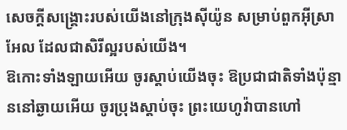សេចក្ដីសង្គ្រោះរបស់យើងនៅក្រុងស៊ីយ៉ូន សម្រាប់ពួកអ៊ីស្រាអែល ដែលជាសិរីល្អរបស់យើង។
ឱកោះទាំងឡាយអើយ ចូរស្តាប់យើងចុះ ឱប្រជាជាតិទាំងប៉ុន្មាននៅឆ្ងាយអើយ ចូរប្រុងស្តាប់ចុះ ព្រះយេហូវ៉ាបានហៅ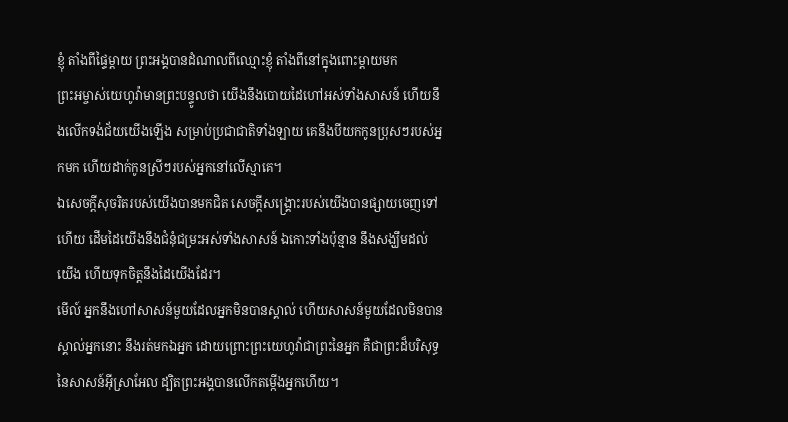ខ្ញុំ តាំងពីផ្ទៃម្តាយ ព្រះអង្គបានដំណាលពីឈ្មោះខ្ញុំ តាំងពីនៅក្នុងពោះម្តាយមក
ព្រះអម្ចាស់យេហូវ៉ាមានព្រះបន្ទូលថា យើងនឹងបោយដៃហៅអស់ទាំងសាសន៍ ហើយនឹងលើកទង់ជ័យយើងឡើង សម្រាប់ប្រជាជាតិទាំងឡាយ គេនឹងបីយកកូនប្រុសៗរបស់អ្នកមក ហើយដាក់កូនស្រីៗរបស់អ្នកនៅលើស្មាគេ។
ឯសេចក្ដីសុចរិតរបស់យើងបានមកជិត សេចក្ដីសង្គ្រោះរបស់យើងបានផ្សាយចេញទៅហើយ ដើមដៃយើងនឹងជំនុំជម្រះអស់ទាំងសាសន៍ ឯកោះទាំងប៉ុន្មាន នឹងសង្ឃឹមដល់យើង ហើយទុកចិត្តនឹងដៃយើងដែរ។
មើល៍ អ្នកនឹងហៅសាសន៍មួយដែលអ្នកមិនបានស្គាល់ ហើយសាសន៍មួយដែលមិនបានស្គាល់អ្នកនោះ នឹងរត់មកឯអ្នក ដោយព្រោះព្រះយេហូវ៉ាជាព្រះនៃអ្នក គឺជាព្រះដ៏បរិសុទ្ធនៃសាសន៍អ៊ីស្រាអែល ដ្បិតព្រះអង្គបានលើកតម្កើងអ្នកហើយ។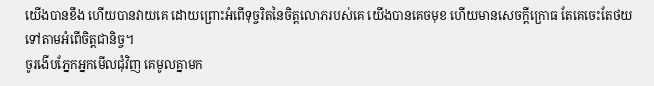យើងបានខឹង ហើយបានវាយគេ ដោយព្រោះអំពើទុច្ចរិតនៃចិត្តលោភរបស់គេ យើងបានគេចមុខ ហើយមានសេចក្ដីក្រោធ តែគេចេះតែថយទៅតាមអំពើចិត្តជានិច្ច។
ចូរងើបភ្នែកអ្នកមើលជុំវិញ គេមូលគ្នាមក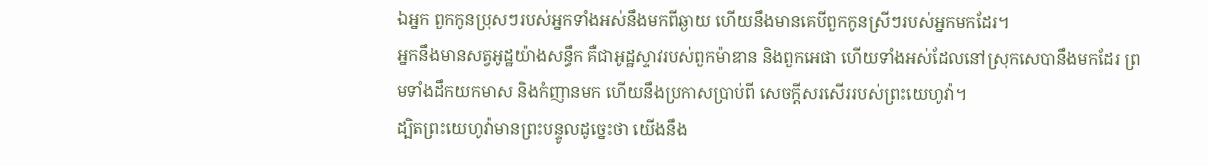ឯអ្នក ពួកកូនប្រុសៗរបស់អ្នកទាំងអស់នឹងមកពីឆ្ងាយ ហើយនឹងមានគេបីពួកកូនស្រីៗរបស់អ្នកមកដែរ។
អ្នកនឹងមានសត្វអូដ្ឋយ៉ាងសន្ធឹក គឺជាអូដ្ឋស្ទាវរបស់ពួកម៉ាឌាន និងពួកអេផា ហើយទាំងអស់ដែលនៅស្រុកសេបានឹងមកដែរ ព្រមទាំងដឹកយកមាស និងកំញានមក ហើយនឹងប្រកាសប្រាប់ពី សេចក្ដីសរសើររបស់ព្រះយេហូវ៉ា។
ដ្បិតព្រះយេហូវ៉ាមានព្រះបន្ទូលដូចេ្នះថា យើងនឹង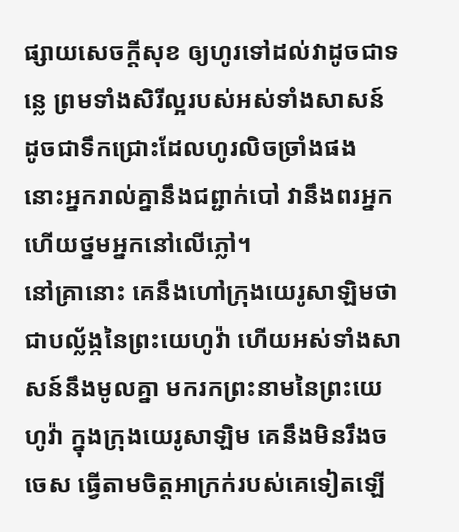ផ្សាយសេចក្ដីសុខ ឲ្យហូរទៅដល់វាដូចជាទន្លេ ព្រមទាំងសិរីល្អរបស់អស់ទាំងសាសន៍ ដូចជាទឹកជ្រោះដែលហូរលិចច្រាំងផង នោះអ្នករាល់គ្នានឹងជព្ជាក់បៅ វានឹងពរអ្នក ហើយថ្នមអ្នកនៅលើភ្លៅ។
នៅគ្រានោះ គេនឹងហៅក្រុងយេរូសាឡិមថាជាបល្ល័ង្កនៃព្រះយេហូវ៉ា ហើយអស់ទាំងសាសន៍នឹងមូលគ្នា មករកព្រះនាមនៃព្រះយេហូវ៉ា ក្នុងក្រុងយេរូសាឡិម គេនឹងមិនរឹងចចេស ធ្វើតាមចិត្តអាក្រក់របស់គេទៀតឡើ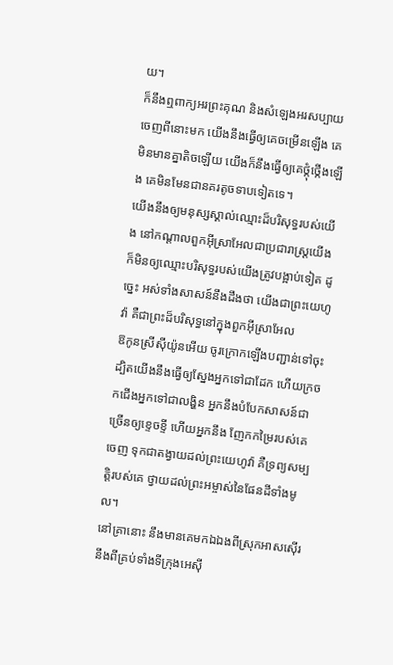យ។
ក៏នឹងឮពាក្យអរព្រះគុណ និងសំឡេងអរសប្បាយ ចេញពីនោះមក យើងនឹងធ្វើឲ្យគេចម្រើនឡើង គេមិនមានគ្នាតិចឡើយ យើងក៏នឹងធ្វើឲ្យគេថ្កុំថ្កើងឡើង គេមិនមែនជានគរតូចទាបទៀតទេ។
យើងនឹងឲ្យមនុស្សស្គាល់ឈ្មោះដ៏បរិសុទ្ធរបស់យើង នៅកណ្ដាលពួកអ៊ីស្រាអែលជាប្រជារាស្ត្រយើង ក៏មិនឲ្យឈ្មោះបរិសុទ្ធរបស់យើងត្រូវបង្អាប់ទៀត ដូច្នេះ អស់ទាំងសាសន៍នឹងដឹងថា យើងជាព្រះយេហូវ៉ា គឺជាព្រះដ៏បរិសុទ្ធនៅក្នុងពួកអ៊ីស្រាអែល
ឱកូនស្រីស៊ីយ៉ូនអើយ ចូរក្រោកឡើងបញ្ជាន់ទៅចុះ ដ្បិតយើងនឹងធ្វើឲ្យស្នែងអ្នកទៅជាដែក ហើយក្រចកជើងអ្នកទៅជាលង្ហិន អ្នកនឹងបំបែកសាសន៍ជាច្រើនឲ្យខ្ទេចខ្ទី ហើយអ្នកនឹង ញែកកម្រៃរបស់គេចេញ ទុកជាតង្វាយដល់ព្រះយេហូវ៉ា គឺទ្រព្យសម្បត្តិរបស់គេ ថ្វាយដល់ព្រះអម្ចាស់នៃផែនដីទាំងមូល។
នៅគ្រានោះ នឹងមានគេមកឯឯងពីស្រុកអាសស៊ើរ នឹងពីគ្រប់ទាំងទីក្រុងអេស៊ី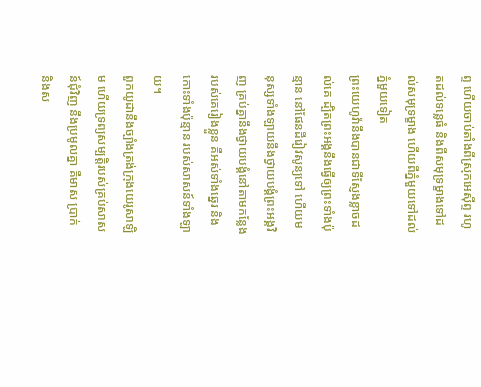ព្ទ ហើយចាប់តាំងពីស្រុកអេស៊ីព្ទ រហូតដល់ទន្លេធំ និងពីសមុទ្រម្ខាងទៅដល់សមុទ្រម្ខាង ហើយពីភ្នំមួយទៅដល់ភ្នំមួយទៀត
ព្រះយេហូវ៉ានឹងបានជាទីស្ញែងខ្លាចដល់គេ ដ្បិតព្រះអង្គនឹងធ្វើឲ្យព្រះទាំងប៉ុន្មាន នៅផែនដីរៀវសូន្យទៅ ហើយមនុស្សទាំងឡាយនឹងថ្វាយបង្គំព្រះអង្គវិញ គ្រប់គ្នានឹងថ្វាយបង្គំនៅតាមកន្លែងរបស់គេរៀងខ្លួន គឺអស់ទាំងឆ្នេរ និងកោះទាំងប៉ុន្មាន របស់សាសន៍ទាំងឡាយ។
ពួកយូដានឹងច្បាំងត្រង់ក្រុងយេរូសាឡិម ហើយទ្រព្យសម្បត្តិរបស់គ្រប់សាសន៍ជុំវិញ នឹងប្រមូលគ្នា គឺមាស ប្រាក់ និងស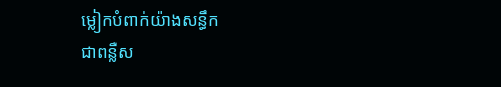ម្លៀកបំពាក់យ៉ាងសន្ធឹក
ជាពន្លឺស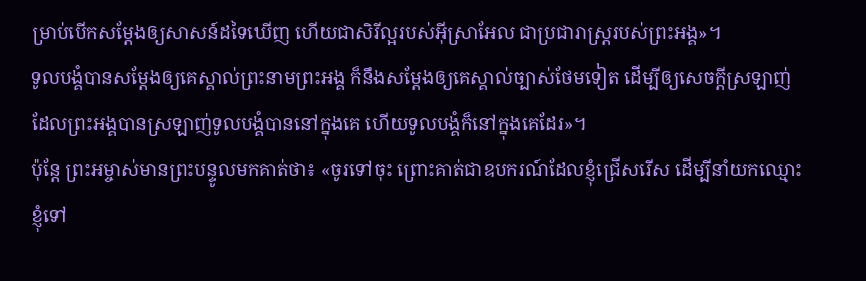ម្រាប់បើកសម្តែងឲ្យសាសន៍ដទៃឃើញ ហើយជាសិរីល្អរបស់អ៊ីស្រាអែល ជាប្រជារាស្ត្ររបស់ព្រះអង្គ»។
ទូលបង្គំបានសម្តែងឲ្យគេស្គាល់ព្រះនាមព្រះអង្គ ក៏នឹងសម្តែងឲ្យគេស្គាល់ច្បាស់ថែមទៀត ដើម្បីឲ្យសេចក្តីស្រឡាញ់ ដែលព្រះអង្គបានស្រឡាញ់ទូលបង្គំបាននៅក្នុងគេ ហើយទូលបង្គំក៏នៅក្នុងគេដែរ»។
ប៉ុន្តែ ព្រះអម្ចាស់មានព្រះបន្ទូលមកគាត់ថា៖ «ចូរទៅចុះ ព្រោះគាត់ជាឧបករណ៍ដែលខ្ញុំជ្រើសរើស ដើម្បីនាំយកឈ្មោះខ្ញុំទៅ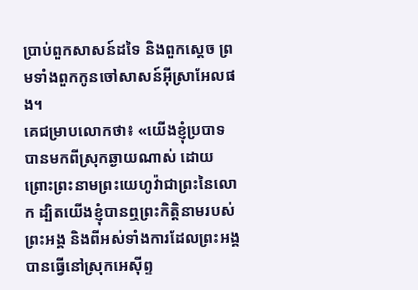ប្រាប់ពួកសាសន៍ដទៃ និងពួកស្តេច ព្រមទាំងពួកកូនចៅសាសន៍អ៊ីស្រាអែលផង។
គេជម្រាបលោកថា៖ «យើងខ្ញុំប្របាទបានមកពីស្រុកឆ្ងាយណាស់ ដោយព្រោះព្រះនាមព្រះយេហូវ៉ាជាព្រះនៃលោក ដ្បិតយើងខ្ញុំបានឮព្រះកិត្តិនាមរបស់ព្រះអង្គ និងពីអស់ទាំងការដែលព្រះអង្គបានធ្វើនៅស្រុកអេស៊ីព្ទ